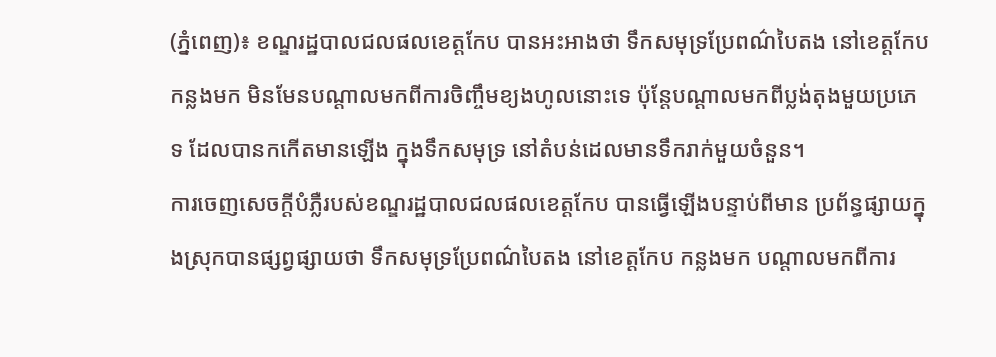(ភ្នំពេញ)៖ ខណ្ឌរដ្ឋបាលជលផលខេត្តកែប បានអះអាងថា ទឹកសមុទ្រប្រែពណ៌បៃតង នៅខេត្តកែប កន្លងមក មិនមែនបណ្តាលមកពីការចិញ្ចឹមខ្យងហូលនោះទេ ប៉ុន្តែបណ្តាលមកពីប្លង់តុងមួយប្រភេទ ដែលបានកកើតមានឡើង ក្នុងទឹកសមុទ្រ នៅតំបន់ដេលមានទឹករាក់មួយចំនួន។
ការចេញសេចក្តីបំភ្លឺរបស់ខណ្ឌរដ្ឋបាលជលផលខេត្តកែប បានធ្វើឡើងបន្ទាប់ពីមាន ប្រព័ន្ធផ្សាយក្នុងស្រុកបានផ្សព្វផ្សាយថា ទឹកសមុទ្រប្រែពណ៌បៃតង នៅខេត្តកែប កន្លងមក បណ្តាលមកពីការ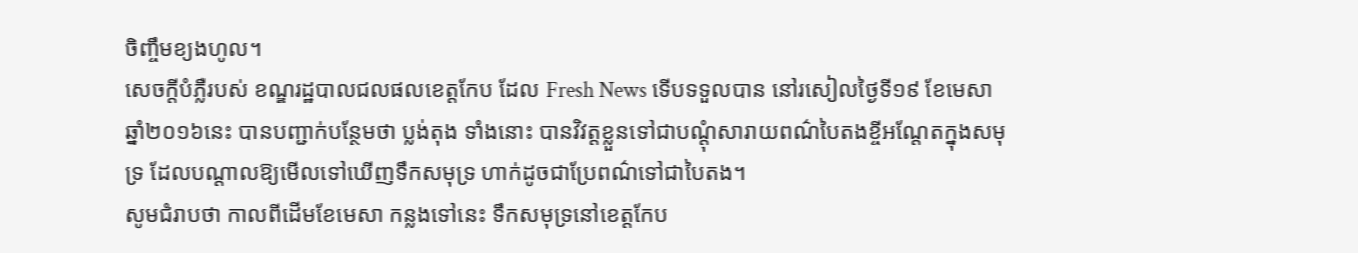ចិញ្ចឹមខ្យងហូល។
សេចក្តីបំភ្លឺរបស់ ខណ្ឌរដ្ឋបាលជលផលខេត្តកែប ដែល Fresh News ទើបទទួលបាន នៅរសៀលថ្ងៃទី១៩ ខែមេសា ឆ្នាំ២០១៦នេះ បានបញ្ជាក់បន្ថែមថា ប្លង់តុង ទាំងនោះ បានវិវត្តខ្លួនទៅជាបណ្តុំសារាយពណ៌បៃតងខ្ចីអណ្តែតក្នុងសមុទ្រ ដែលបណ្តាលឱ្យមើលទៅឃើញទឹកសមុទ្រ ហាក់ដូចជាប្រែពណ៌ទៅជាបៃតង។
សូមជំរាបថា កាលពីដើមខែមេសា កន្លងទៅនេះ ទឹកសមុទ្រនៅខេត្តកែប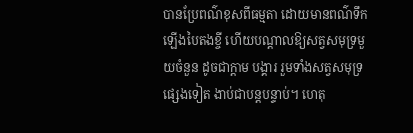បានប្រែពណ៌ខុសពីធម្មតា ដោយមានពណ៌ទឹកឡើងបៃតងខ្ចី ហើយបណ្តាលឱ្យសត្វសមុទ្រមួយចំនួន ដូចជាក្តាម បង្គារ រួមទាំងសត្វសមុទ្រផ្សេងទៀត ងាប់ជាបន្តបន្ទាប់។ ហេតុ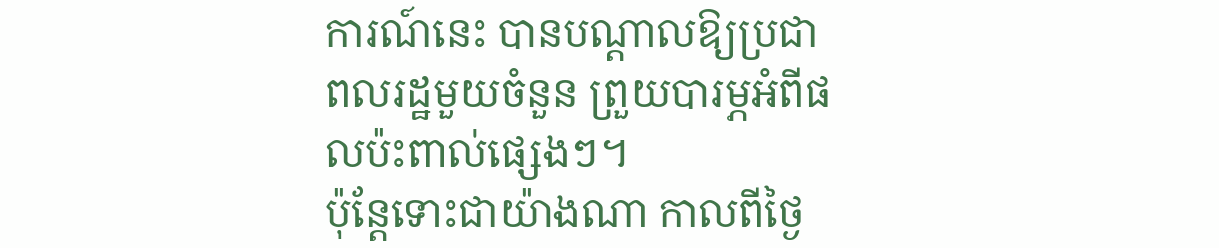ការណ៍នេះ បានបណ្តាលឱ្យប្រជាពលរដ្ឋមួយចំនួន ព្រួយបារម្ភអំពីផលប៉ះពាល់ផ្សេងៗ។
ប៉ុន្តែទោះជាយ៉ាងណា កាលពីថ្ងៃ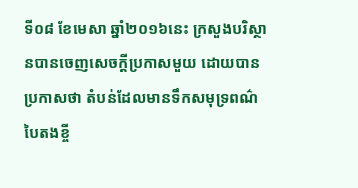ទី០៨ ខែមេសា ឆ្នាំ២០១៦នេះ ក្រសួងបរិស្ថានបានចេញសេចក្តីប្រកាសមួយ ដោយបានប្រកាសថា តំបន់ដែលមានទឹកសមុទ្រពណ៌បៃតងខ្ចី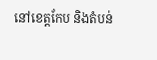នៅខេត្តកែប និងតំបន់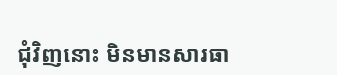ជុំវិញនោះ មិនមានសារធា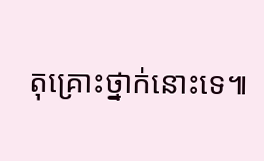តុគ្រោះថ្នាក់នោះទេ៕